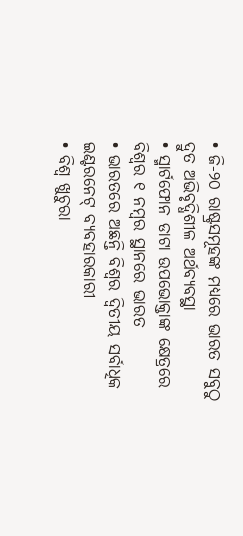• ଜି-୨୦ ରାଷ୍ଟ୍ରସମୂହଙ୍କ ମଧ୍ୟରେ ଭାରତ ସବୁଠୁ ଦ୍ରୁତ ଅଭିବୃଦ୍ଧିଶୀଳ ଅର୍ଥବ୍ୟବସ୍ଥା
• ସ୍ମାର୍ଟଫୋନ ଡାଟା ଉପଭୋକ୍ତାଙ୍କ କ୍ଷେତ୍ରରେ ବିଶ୍ଵର ୧ ନମ୍ବର ସ୍ଥାନରେ ଭାରତ
• ଭାରତରେ ଅଛନ୍ତି ବିଶ୍ଵର ଦ୍ୱିତୀୟ ସର୍ବାଧିକ ଇଣ୍ଟରନେଟ୍ ବ୍ୟବହାରକାରୀ
• ବିଶ୍ଵ ଖୁଚୁରା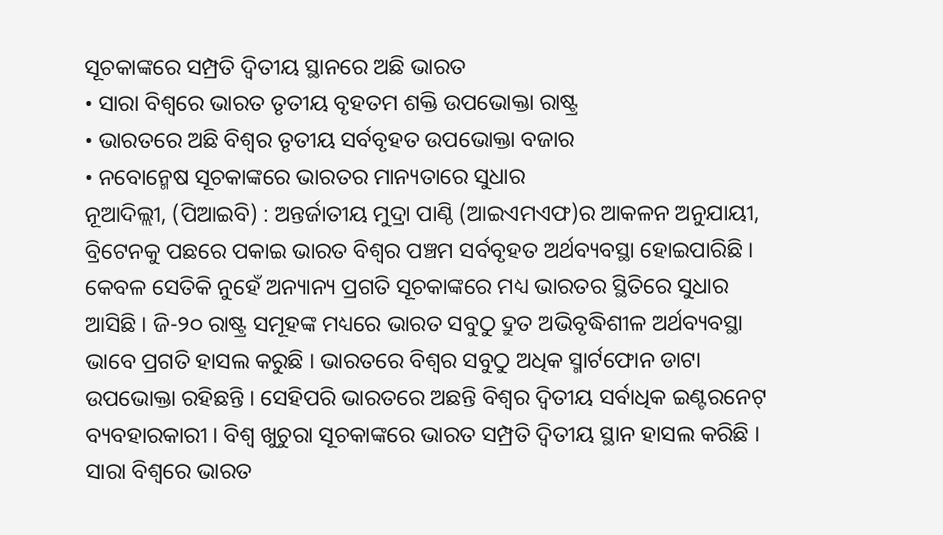ସୂଚକାଙ୍କରେ ସମ୍ପ୍ରତି ଦ୍ୱିତୀୟ ସ୍ଥାନରେ ଅଛି ଭାରତ
• ସାରା ବିଶ୍ଵରେ ଭାରତ ତୃତୀୟ ବୃହତମ ଶକ୍ତି ଉପଭୋକ୍ତା ରାଷ୍ଟ୍ର
• ଭାରତରେ ଅଛି ବିଶ୍ଵର ତୃତୀୟ ସର୍ବବୃହତ ଉପଭୋକ୍ତା ବଜାର
• ନବୋନ୍ମେଷ ସୂଚକାଙ୍କରେ ଭାରତର ମାନ୍ୟତାରେ ସୁଧାର
ନୂଆଦିଲ୍ଲୀ, (ପିଆଇବି) : ଅନ୍ତର୍ଜାତୀୟ ମୁଦ୍ରା ପାଣ୍ଠି (ଆଇଏମଏଫ)ର ଆକଳନ ଅନୁଯାୟୀ, ବ୍ରିଟେନକୁ ପଛରେ ପକାଇ ଭାରତ ବିଶ୍ଵର ପଞ୍ଚମ ସର୍ବବୃହତ ଅର୍ଥବ୍ୟବସ୍ଥା ହୋଇପାରିଛି । କେବଳ ସେତିକି ନୁହେଁ ଅନ୍ୟାନ୍ୟ ପ୍ରଗତି ସୂଚକାଙ୍କରେ ମଧ୍ୟ ଭାରତର ସ୍ଥିତିରେ ସୁଧାର ଆସିଛି । ଜି-୨୦ ରାଷ୍ଟ୍ର ସମୂହଙ୍କ ମଧ୍ୟରେ ଭାରତ ସବୁଠୁ ଦ୍ରୁତ ଅଭିବୃଦ୍ଧିଶୀଳ ଅର୍ଥବ୍ୟବସ୍ଥା ଭାବେ ପ୍ରଗତି ହାସଲ କରୁଛି । ଭାରତରେ ବିଶ୍ଵର ସବୁଠୁ ଅଧିକ ସ୍ମାର୍ଟଫୋନ ଡାଟା ଉପଭୋକ୍ତା ରହିଛନ୍ତି । ସେହିପରି ଭାରତରେ ଅଛନ୍ତି ବିଶ୍ଵର ଦ୍ୱିତୀୟ ସର୍ବାଧିକ ଇଣ୍ଟରନେଟ୍ ବ୍ୟବହାରକାରୀ । ବିଶ୍ଵ ଖୁଚୁରା ସୂଚକାଙ୍କରେ ଭାରତ ସମ୍ପ୍ରତି ଦ୍ୱିତୀୟ ସ୍ଥାନ ହାସଲ କରିଛି । ସାରା ବିଶ୍ଵରେ ଭାରତ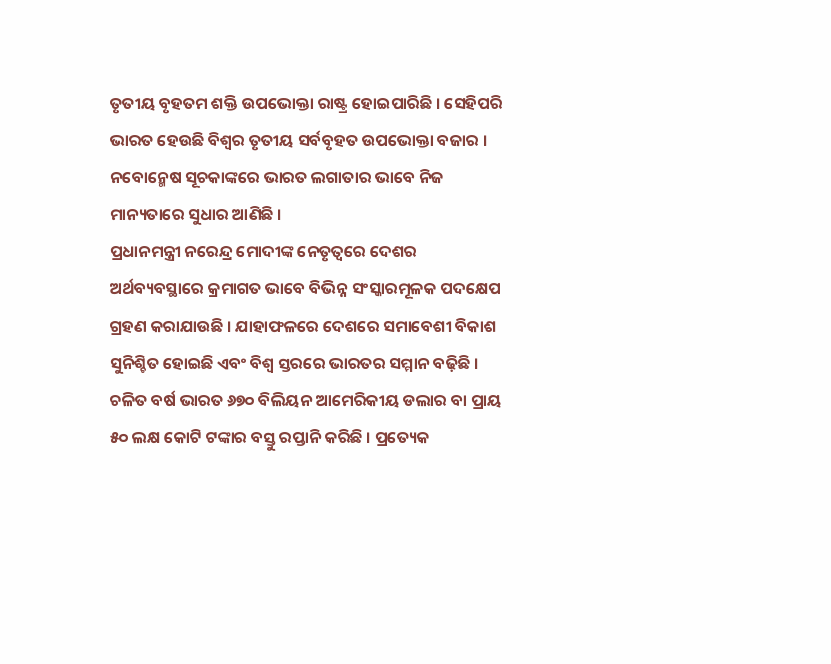ତୃତୀୟ ବୃହତମ ଶକ୍ତି ଉପଭୋକ୍ତା ରାଷ୍ଟ୍ର ହୋଇପାରିଛି । ସେହିପରି ଭାରତ ହେଉଛି ବିଶ୍ଵର ତୃତୀୟ ସର୍ବବୃହତ ଉପଭୋକ୍ତା ବଜାର । ନବୋନ୍ମେଷ ସୂଚକାଙ୍କରେ ଭାରତ ଲଗାତାର ଭାବେ ନିଜ ମାନ୍ୟତାରେ ସୁଧାର ଆଣିଛି ।
ପ୍ରଧାନମନ୍ତ୍ରୀ ନରେନ୍ଦ୍ର ମୋଦୀଙ୍କ ନେତୃତ୍ୱରେ ଦେଶର ଅର୍ଥବ୍ୟବସ୍ଥାରେ କ୍ରମାଗତ ଭାବେ ବିଭିନ୍ନ ସଂସ୍କାରମୂଳକ ପଦକ୍ଷେପ ଗ୍ରହଣ କରାଯାଉଛି । ଯାହାଫଳରେ ଦେଶରେ ସମାବେଶୀ ବିକାଶ ସୁନିଶ୍ଚିତ ହୋଇଛି ଏବଂ ବିଶ୍ଵ ସ୍ତରରେ ଭାରତର ସମ୍ମାନ ବଢ଼ିଛି । ଚଳିତ ବର୍ଷ ଭାରତ ୬୭୦ ବିଲିୟନ ଆମେରିକୀୟ ଡଲାର ବା ପ୍ରାୟ ୫୦ ଲକ୍ଷ କୋଟି ଟଙ୍କାର ବସ୍ତୁ ରପ୍ତାନି କରିଛି । ପ୍ରତ୍ୟେକ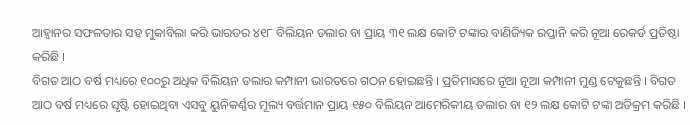ଆହ୍ୱାନର ସଫଳତାର ସହ ମୁକାବିଲା କରି ଭାରତର ୪୧୮ ବିଲିୟନ ଡଲାର ବା ପ୍ରାୟ ୩୧ ଲକ୍ଷ କୋଟି ଟଙ୍କାର ବାଣିଜ୍ୟିକ ରପ୍ତାନି କରି ନୂଆ ରେକର୍ଡ ପ୍ରତିଷ୍ଠା କରିଛି ।
ବିଗତ ଆଠ ବର୍ଷ ମଧ୍ୟରେ ୧୦୦ରୁ ଅଧିକ ବିଲିୟନ ଡଲାର କମ୍ପାନୀ ଭାରତରେ ଗଠନ ହୋଇଛନ୍ତି । ପ୍ରତିମାସରେ ନୂଆ ନୂଆ କମ୍ପାନୀ ମୁଣ୍ଡ ଟେକୁଛନ୍ତି । ବିଗତ ଆଠ ବର୍ଷ ମଧ୍ୟରେ ସୃଷ୍ଟି ହୋଇଥିବା ଏସବୁ ୟୁନିକର୍ଣ୍ଣର ମୂଲ୍ୟ ବର୍ତ୍ତମାନ ପ୍ରାୟ ୧୫୦ ବିଲିୟନ ଆମେରିକୀୟ ଡଲାର ବା ୧୨ ଲକ୍ଷ କୋଟି ଟଙ୍କା ଅତିକ୍ରମ କରିଛି ।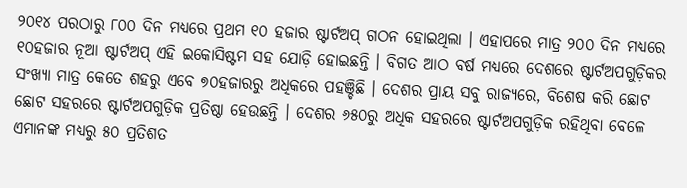୨୦୧୪ ପରଠାରୁ ୮୦୦ ଦିନ ମଧ୍ୟରେ ପ୍ରଥମ ୧୦ ହଜାର ଷ୍ଟାର୍ଟଅପ୍ ଗଠନ ହୋଇଥିଲା । ଏହାପରେ ମାତ୍ର ୨୦୦ ଦିନ ମଧ୍ୟରେ ୧୦ହଜାର ନୂଆ ଷ୍ଟାର୍ଟଅପ୍ ଏହି ଇକୋସିଷ୍ଟମ ସହ ଯୋଡ଼ି ହୋଇଛନ୍ତି । ବିଗତ ଆଠ ବର୍ଷ ମଧ୍ୟରେ ଦେଶରେ ଷ୍ଟାର୍ଟଅପଗୁଡ଼ିକର ସଂଖ୍ୟା ମାତ୍ର କେତେ ଶହରୁ ଏବେ ୭୦ହଜାରରୁ ଅଧିକରେ ପହଞ୍ଚିଛି । ଦେଶର ପ୍ରାୟ ସବୁ ରାଜ୍ୟରେ, ବିଶେଷ କରି ଛୋଟ ଛୋଟ ସହରରେ ଷ୍ଟାର୍ଟଅପଗୁଡ଼ିକ ପ୍ରତିଷ୍ଠା ହେଉଛନ୍ତି । ଦେଶର ୬୫୦ରୁ ଅଧିକ ସହରରେ ଷ୍ଟାର୍ଟଅପଗୁଡ଼ିକ ରହିଥିବା ବେଳେ ଏମାନଙ୍କ ମଧ୍ୟରୁ ୫୦ ପ୍ରତିଶତ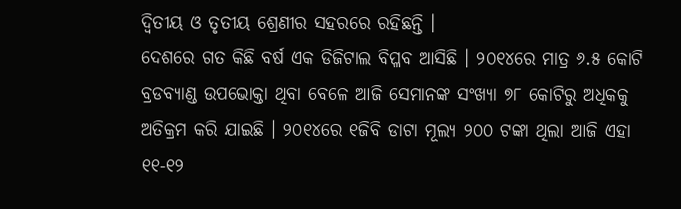ଦ୍ୱିତୀୟ ଓ ତୃତୀୟ ଶ୍ରେଣୀର ସହରରେ ରହିଛନ୍ତି ।
ଦେଶରେ ଗତ କିଛି ବର୍ଷ ଏକ ଡିଜିଟାଲ ବିପ୍ଳବ ଆସିଛି । ୨୦୧୪ରେ ମାତ୍ର ୬.୫ କୋଟି ବ୍ରଡବ୍ୟାଣ୍ଡ ଉପଭୋକ୍ତା ଥିବା ବେଳେ ଆଜି ସେମାନଙ୍କ ସଂଖ୍ୟା ୭୮ କୋଟିରୁ ଅଧିକକୁ ଅତିକ୍ରମ କରି ଯାଇଛି । ୨୦୧୪ରେ ୧ଜିବି ଡାଟା ମୂଲ୍ୟ ୨୦୦ ଟଙ୍କା ଥିଲା ଆଜି ଏହା ୧୧-୧୨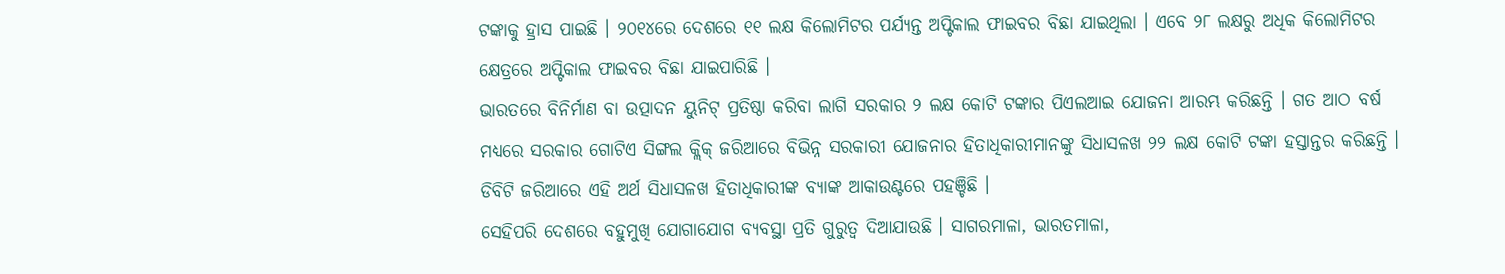ଟଙ୍କାକୁ ହ୍ରାସ ପାଇଛି । ୨୦୧୪ରେ ଦେଶରେ ୧୧ ଲକ୍ଷ କିଲୋମିଟର ପର୍ଯ୍ୟନ୍ତ ଅପ୍ଟିକାଲ ଫାଇବର ବିଛା ଯାଇଥିଲା । ଏବେ ୨୮ ଲକ୍ଷରୁ ଅଧିକ କିଲୋମିଟର କ୍ଷେତ୍ରରେ ଅପ୍ଟିକାଲ ଫାଇବର ବିଛା ଯାଇପାରିଛି ।
ଭାରତରେ ବିନିର୍ମାଣ ବା ଉତ୍ପାଦନ ୟୁନିଟ୍ ପ୍ରତିଷ୍ଠା କରିବା ଲାଗି ସରକାର ୨ ଲକ୍ଷ କୋଟି ଟଙ୍କାର ପିଏଲଆଇ ଯୋଜନା ଆରମ୍ଭ କରିଛନ୍ତି । ଗତ ଆଠ ବର୍ଷ ମଧ୍ୟରେ ସରକାର ଗୋଟିଏ ସିଙ୍ଗଲ କ୍ଲିକ୍ ଜରିଆରେ ବିଭିନ୍ନ ସରକାରୀ ଯୋଜନାର ହିତାଧିକାରୀମାନଙ୍କୁ ସିଧାସଳଖ ୨୨ ଲକ୍ଷ କୋଟି ଟଙ୍କା ହସ୍ତାନ୍ତର କରିଛନ୍ତି । ଡିବିଟି ଜରିଆରେ ଏହି ଅର୍ଥ ସିଧାସଳଖ ହିତାଧିକାରୀଙ୍କ ବ୍ୟାଙ୍କ ଆକାଉଣ୍ଟରେ ପହଞ୍ଚିଛି ।
ସେହିପରି ଦେଶରେ ବହୁମୁଖି ଯୋଗାଯୋଗ ବ୍ୟବସ୍ଥା ପ୍ରତି ଗୁରୁତ୍ୱ ଦିଆଯାଉଛି । ସାଗରମାଳା, ଭାରତମାଳା,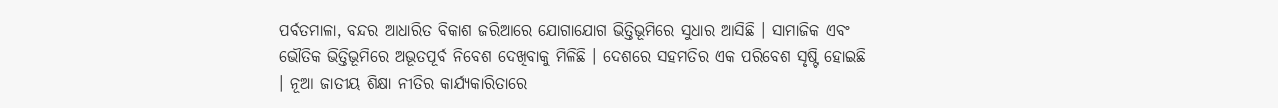ପର୍ବତମାଳା, ବନ୍ଦର ଆଧାରିତ ବିକାଶ ଜରିଆରେ ଯୋଗାଯୋଗ ଭିତ୍ତିଭୂମିରେ ସୁଧାର ଆସିଛି । ସାମାଜିକ ଏବଂ ଭୌତିକ ଭିତ୍ତିଭୂମିରେ ଅଭୂତପୂର୍ବ ନିବେଶ ଦେଖିବାକୁ ମିଳିଛି । ଦେଶରେ ସହମତିର ଏକ ପରିବେଶ ସୃଷ୍ଟି ହୋଇଛି । ନୂଆ ଜାତୀୟ ଶିକ୍ଷା ନୀତିର କାର୍ଯ୍ୟକାରିତାରେ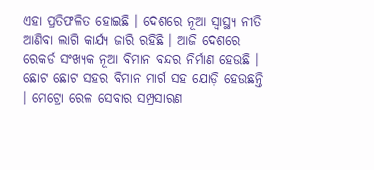ଏହା ପ୍ରତିଫଳିତ ହୋଇଛି । ଦେଶରେ ନୂଆ ସ୍ୱାସ୍ଥ୍ୟ ନୀତି ଆଣିବା ଲାଗି କାର୍ଯ୍ୟ ଜାରି ରହିଛି । ଆଜି ଦେଶରେ ରେକର୍ଡ ସଂଖ୍ୟକ ନୂଆ ବିମାନ ବନ୍ଦର ନିର୍ମାଣ ହେଉଛି । ଛୋଟ ଛୋଟ ସହର ବିମାନ ମାର୍ଗ ସହ ଯୋଡ଼ି ହେଉଛନ୍ତି । ମେଟ୍ରୋ ରେଳ ସେବାର ସମ୍ପ୍ରସାରଣ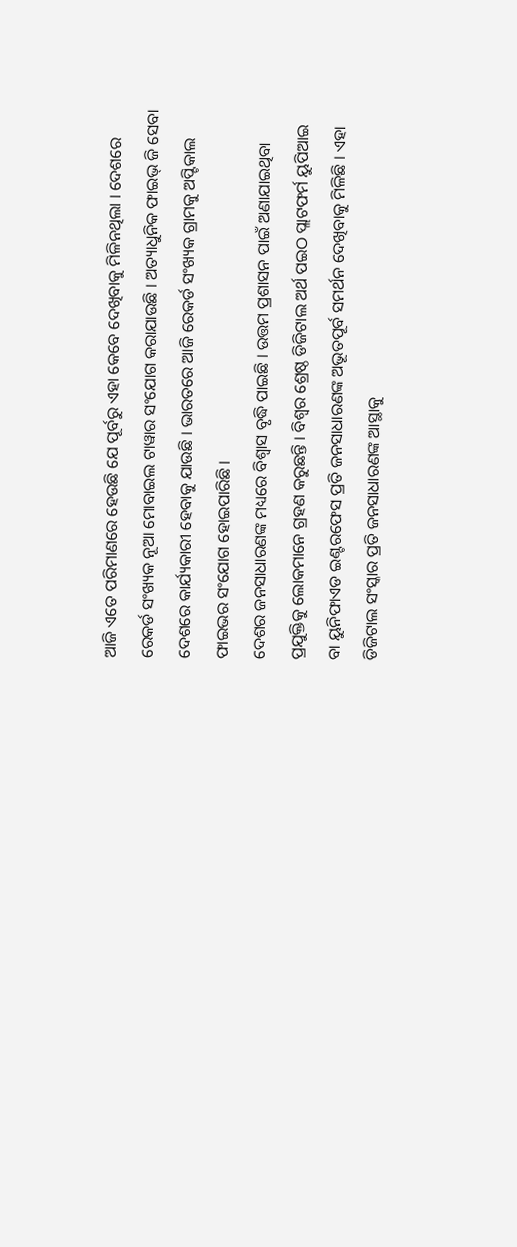ଆଜି ଏତେ ପରିମାଣରେ ହେଉଛି ଯେ ପୂର୍ବରୁ ଏହା କେବେ ଦେଖିବାକୁ ମିଳିନଥିଲା । ଦେଶରେ ରେକର୍ଡ ସଂଖ୍ୟକ ନୂଆ ମୋବାଇଲ ଟାୱାର ସଂଯୋଗ କରାଯାଉଛି । ଅତ୍ୟାଧୁନିକ ଫାଇଭ୍ ଜି ସେବା ଦେଶରେ କାର୍ଯ୍ୟକାରୀ ହେବାକୁ ଯାଉଛି । ଭାରତରେ ଆଜି ରେକର୍ଡ ସଂଖ୍ୟକ ଗ୍ରାମକୁ ଅପ୍ଟିକାଲ ଫାଇଭର ସଂଯୋଗ ହୋଇପାରିଛି ।
ଦେଶର ଜନସାଧାରଣଙ୍କ ମଧ୍ୟରେ ବିଶ୍ବାସ ବୃଦ୍ଧି ପାଇଛି । ଉତ୍ତମ ପ୍ରଶାସନ ପାଇଁ ଅଣାଯାଇଥିବା ପ୍ରଯୁକ୍ତିକୁ ଲୋକମାନେ ଗ୍ରହଣ କରୁଛନ୍ତି । ବିଶ୍ଵର ଶ୍ରେଷ୍ଠ ଡିଜିଟାଲ ଅର୍ଥ ପଇଠ ପ୍ଲାଟଫର୍ମ ୟୁପିଆଇ ବା ୟୁନିଫାଏଡ ଇଣ୍ଟରଫେସ ପ୍ରତି ଜନସାଧାରଣଙ୍କ ଅଭୂତପୂର୍ବ ସମର୍ଥନ ଦେଖିବାକୁ ମିଳିଛି । ଏହା ଡିଜିଟାଲ ସଂସ୍କାର ପ୍ରତି ଜନସାଧାରଣଙ୍କ ଆସ୍ଥାକୁ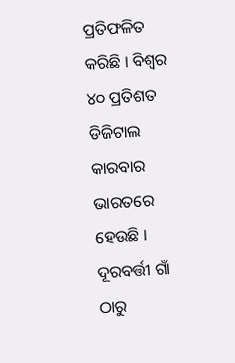ପ୍ରତିଫଳିତ କରିଛି । ବିଶ୍ଵର ୪୦ ପ୍ରତିଶତ ଡିଜିଟାଲ କାରବାର ଭାରତରେ ହେଉଛି । ଦୂରବର୍ତ୍ତୀ ଗାଁ ଠାରୁ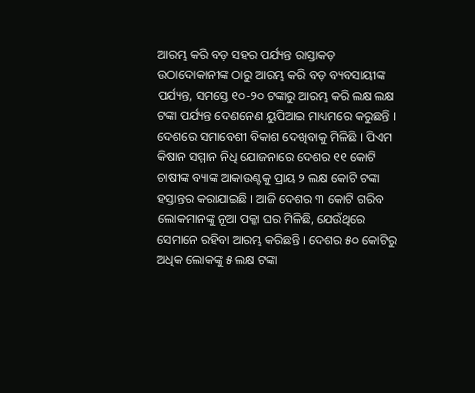ଆରମ୍ଭ କରି ବଡ଼ ସହର ପର୍ଯ୍ୟନ୍ତ ରାସ୍ତାକଡ଼ ଉଠାଦୋକାନୀଙ୍କ ଠାରୁ ଆରମ୍ଭ କରି ବଡ଼ ବ୍ୟବସାୟୀଙ୍କ ପର୍ଯ୍ୟନ୍ତ, ସମସ୍ତେ ୧୦-୨୦ ଟଙ୍କାରୁ ଆରମ୍ଭ କରି ଲକ୍ଷ ଲକ୍ଷ ଟଙ୍କା ପର୍ଯ୍ୟନ୍ତ ଦେଣନେଣ ୟୁପିଆଇ ମାଧ୍ୟମରେ କରୁଛନ୍ତି ।
ଦେଶରେ ସମାବେଶୀ ବିକାଶ ଦେଖିବାକୁ ମିଳିଛି । ପିଏମ କିଷାନ ସମ୍ମାନ ନିଧି ଯୋଜନାରେ ଦେଶର ୧୧ କୋଟି ଚାଷୀଙ୍କ ବ୍ୟାଙ୍କ ଆକାଉଣ୍ଟକୁ ପ୍ରାୟ ୨ ଲକ୍ଷ କୋଟି ଟଙ୍କା ହସ୍ତାନ୍ତର କରାଯାଇଛି । ଆଜି ଦେଶର ୩ କୋଟି ଗରିବ ଲୋକମାନଙ୍କୁ ନୂଆ ପକ୍କା ଘର ମିଳିଛି, ଯେଉଁଥିରେ ସେମାନେ ରହିବା ଆରମ୍ଭ କରିଛନ୍ତି । ଦେଶର ୫୦ କୋଟିରୁ ଅଧିକ ଲୋକଙ୍କୁ ୫ ଲକ୍ଷ ଟଙ୍କା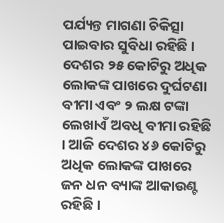ପର୍ଯ୍ୟନ୍ତ ମାଗଣା ଚିକିତ୍ସା ପାଇବାର ସୁବିଧା ରହିଛି । ଦେଶର ୨୫ କୋଟିରୁ ଅଧିକ ଲୋକଙ୍କ ପାଖରେ ଦୁର୍ଘଟଣା ବୀମା ଏବଂ ୨ ଲକ୍ଷ ଟଙ୍କା ଲେଖାଏଁ ଅବଧି ବୀମା ରହିଛି । ଆଜି ଦେଶର ୪୬ କୋଟିରୁ ଅଧିକ ଲୋକଙ୍କ ପାଖରେ ଜନ ଧନ ବ୍ୟାଙ୍କ ଆକାଉଣ୍ଟ ରହିଛି ।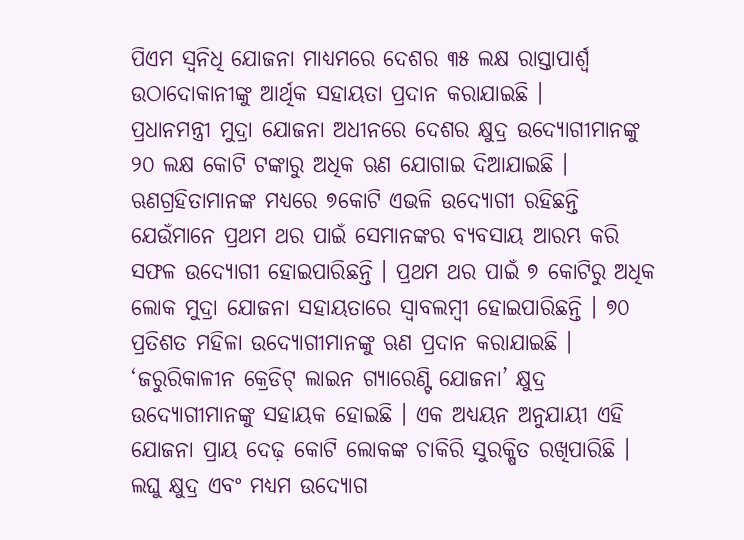ପିଏମ ସ୍ୱନିଧି ଯୋଜନା ମାଧ୍ୟମରେ ଦେଶର ୩୫ ଲକ୍ଷ ରାସ୍ତାପାର୍ଶ୍ବ ଉଠାଦୋକାନୀଙ୍କୁ ଆର୍ଥିକ ସହାୟତା ପ୍ରଦାନ କରାଯାଇଛି ।
ପ୍ରଧାନମନ୍ତ୍ରୀ ମୁଦ୍ରା ଯୋଜନା ଅଧୀନରେ ଦେଶର କ୍ଷୁଦ୍ର ଉଦ୍ୟୋଗୀମାନଙ୍କୁ ୨୦ ଲକ୍ଷ କୋଟି ଟଙ୍କାରୁ ଅଧିକ ଋଣ ଯୋଗାଇ ଦିଆଯାଇଛି । ଋଣଗ୍ରହିତାମାନଙ୍କ ମଧ୍ୟରେ ୭କୋଟି ଏଭଳି ଉଦ୍ୟୋଗୀ ରହିଛନ୍ତି ଯେଉଁମାନେ ପ୍ରଥମ ଥର ପାଇଁ ସେମାନଙ୍କର ବ୍ୟବସାୟ ଆରମ୍ଭ କରି ସଫଳ ଉଦ୍ୟୋଗୀ ହୋଇପାରିଛନ୍ତି । ପ୍ରଥମ ଥର ପାଇଁ ୭ କୋଟିରୁ ଅଧିକ ଲୋକ ମୁଦ୍ରା ଯୋଜନା ସହାୟତାରେ ସ୍ୱାବଲମ୍ବୀ ହୋଇପାରିଛନ୍ତି । ୭୦ ପ୍ରତିଶତ ମହିଳା ଉଦ୍ୟୋଗୀମାନଙ୍କୁ ଋଣ ପ୍ରଦାନ କରାଯାଇଛି । ‘ଜରୁରିକାଳୀନ କ୍ରେଡିଟ୍ ଲାଇନ ଗ୍ୟାରେଣ୍ଟି ଯୋଜନା’ କ୍ଷୁଦ୍ର ଉଦ୍ୟୋଗୀମାନଙ୍କୁ ସହାୟକ ହୋଇଛି । ଏକ ଅଧ୍ୟୟନ ଅନୁଯାୟୀ ଏହି ଯୋଜନା ପ୍ରାୟ ଦେଢ଼ କୋଟି ଲୋକଙ୍କ ଚାକିରି ସୁରକ୍ଷିତ ରଖିପାରିଛି ।
ଲଘୁ କ୍ଷୁଦ୍ର ଏବଂ ମଧ୍ୟମ ଉଦ୍ୟୋଗ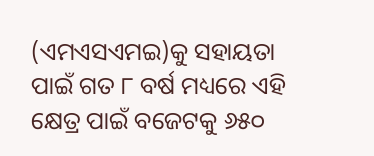(ଏମଏସଏମଇ)କୁ ସହାୟତା ପାଇଁ ଗତ ୮ ବର୍ଷ ମଧ୍ୟରେ ଏହି କ୍ଷେତ୍ର ପାଇଁ ବଜେଟକୁ ୬୫୦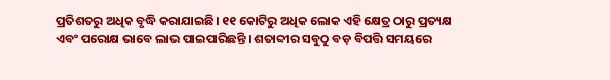ପ୍ରତିଶତରୁ ଅଧିକ ବୃଦ୍ଧି କରାଯାଇଛି । ୧୧ କୋଟିରୁ ଅଧିକ ଲୋକ ଏହି କ୍ଷେତ୍ର ଠାରୁ ପ୍ରତ୍ୟକ୍ଷ ଏବଂ ପରୋକ୍ଷ ଭାବେ ଲାଭ ପାଇପାରିଛନ୍ତି । ଶତାବ୍ଦୀର ସବୁଠୁ ବଡ଼ ବିପତ୍ତି ସମୟରେ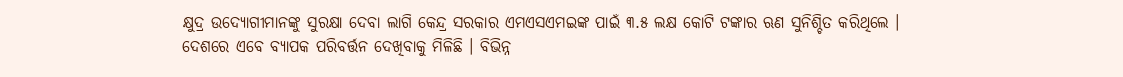କ୍ଷୁଦ୍ର ଉଦ୍ୟୋଗୀମାନଙ୍କୁ ସୁରକ୍ଷା ଦେବା ଲାଗି କେନ୍ଦ୍ର ସରକାର ଏମଏସଏମଇଙ୍କ ପାଇଁ ୩.୫ ଲକ୍ଷ କୋଟି ଟଙ୍କାର ଋଣ ସୁନିଶ୍ଚିତ କରିଥିଲେ ।
ଦେଶରେ ଏବେ ବ୍ୟାପକ ପରିବର୍ତ୍ତନ ଦେଖିବାକୁ ମିଳିଛି । ବିଭିନ୍ନ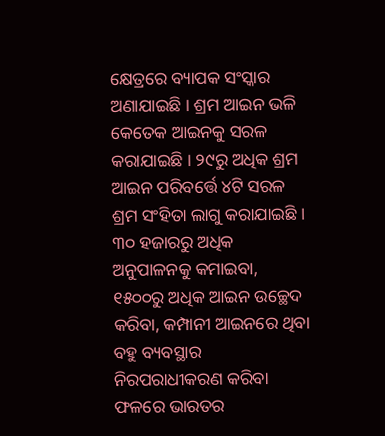କ୍ଷେତ୍ରରେ ବ୍ୟାପକ ସଂସ୍କାର ଅଣାଯାଇଛି । ଶ୍ରମ ଆଇନ ଭଳି କେତେକ ଆଇନକୁ ସରଳ କରାଯାଇଛି । ୨୯ରୁ ଅଧିକ ଶ୍ରମ ଆଇନ ପରିବର୍ତ୍ତେ ୪ଟି ସରଳ ଶ୍ରମ ସଂହିତା ଲାଗୁ କରାଯାଇଛି । ୩୦ ହଜାରରୁ ଅଧିକ ଅନୁପାଳନକୁ କମାଇବା, ୧୫୦୦ରୁ ଅଧିକ ଆଇନ ଉଚ୍ଛେଦ କରିବା, କମ୍ପାନୀ ଆଇନରେ ଥିବା ବହୁ ବ୍ୟବସ୍ଥାର ନିରପରାଧୀକରଣ କରିବା ଫଳରେ ଭାରତର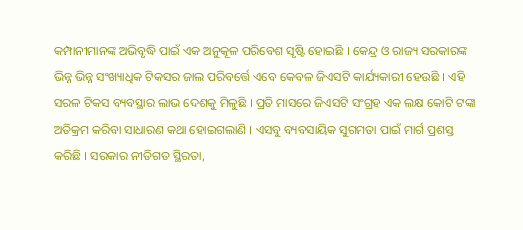କମ୍ପାନୀମାନଙ୍କ ଅଭିବୃଦ୍ଧି ପାଇଁ ଏକ ଅନୁକୂଳ ପରିବେଶ ସୃଷ୍ଟି ହୋଇଛି । କେନ୍ଦ୍ର ଓ ରାଜ୍ୟ ସରକାରଙ୍କ ଭିନ୍ନ ଭିନ୍ନ ସଂଖ୍ୟାଧିକ ଟିକସର ଜାଲ ପରିବର୍ତ୍ତେ ଏବେ କେବଳ ଜିଏସଟି କାର୍ଯ୍ୟକାରୀ ହେଉଛି । ଏହି ସରଳ ଟିକସ ବ୍ୟବସ୍ଥାର ଲାଭ ଦେଶକୁ ମିଳୁଛି । ପ୍ରତି ମାସରେ ଜିଏସଟି ସଂଗ୍ରହ ଏକ ଲକ୍ଷ କୋଟି ଟଙ୍କା ଅତିକ୍ରମ କରିବା ସାଧାରଣ କଥା ହୋଇଗଲାଣି । ଏସବୁ ବ୍ୟବସାୟିକ ସୁଗମତା ପାଇଁ ମାର୍ଗ ପ୍ରଶସ୍ତ କରିଛି । ସରକାର ନୀତିଗତ ସ୍ଥିରତା,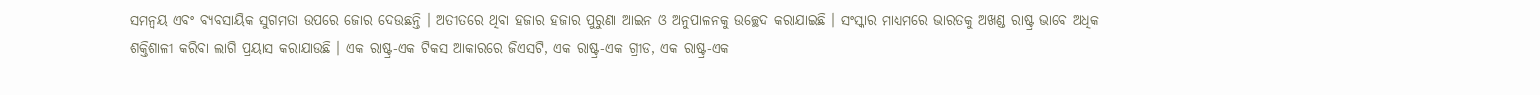ସମନ୍ବୟ ଏବଂ ବ୍ୟବସାୟିକ ସୁଗମତା ଉପରେ ଜୋର ଦେଉଛନ୍ତି । ଅତୀତରେ ଥିବା ହଜାର ହଜାର ପୁରୁଣା ଆଇନ ଓ ଅନୁପାଳନକୁ ଉଚ୍ଛେଦ କରାଯାଇଛି । ସଂସ୍କାର ମାଧ୍ୟମରେ ଭାରତକୁ ଅଖଣ୍ଡ ରାଷ୍ଟ୍ର ଭାବେ ଅଧିକ ଶକ୍ତିଶାଳୀ କରିବା ଲାଗି ପ୍ରୟାସ କରାଯାଉଛି । ଏକ ରାଷ୍ଟ୍ର-ଏକ ଟିକସ ଆକାରରେ ଜିଏସଟି, ଏକ ରାଷ୍ଟ୍ର-ଏକ ଗ୍ରୀଡ, ଏକ ରାଷ୍ଟ୍ର-ଏକ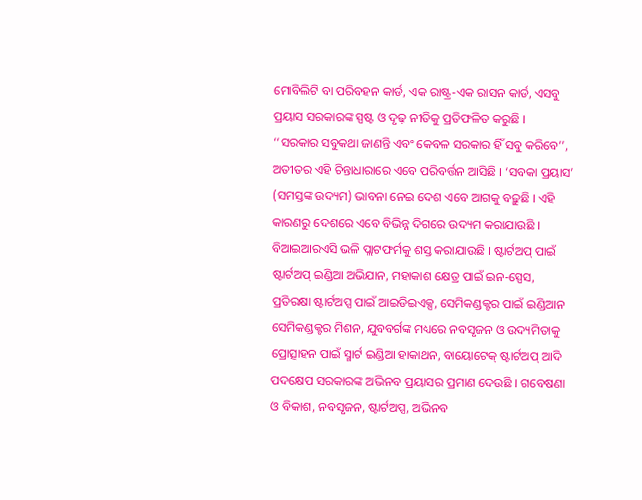ମୋବିଲିଟି ବା ପରିବହନ କାର୍ଡ, ଏକ ରାଷ୍ଟ୍ର-ଏକ ରାସନ କାର୍ଡ, ଏସବୁ ପ୍ରୟାସ ସରକାରଙ୍କ ସ୍ପଷ୍ଟ ଓ ଦୃଢ଼ ନୀତିକୁ ପ୍ରତିଫଳିତ କରୁଛି ।
‘‘ସରକାର ସବୁକଥା ଜାଣନ୍ତି ଏବଂ କେବଳ ସରକାର ହିଁ ସବୁ କରିବେ’’, ଅତୀତର ଏହି ଚିନ୍ତାଧାରାରେ ଏବେ ପରିବର୍ତ୍ତନ ଆସିଛି । ‘ସବକା ପ୍ରୟାସ’ (ସମସ୍ତଙ୍କ ଉଦ୍ୟମ) ଭାବନା ନେଇ ଦେଶ ଏବେ ଆଗକୁ ବଢ଼ୁଛି । ଏହି କାରଣରୁ ଦେଶରେ ଏବେ ବିଭିନ୍ନ ଦିଗରେ ଉଦ୍ୟମ କରାଯାଉଛି । ବିଆଇଆରଏସି ଭଳି ପ୍ଲାଟଫର୍ମକୁ ଶସ୍ତ କରାଯାଉଛି । ଷ୍ଟାର୍ଟଅପ୍ ପାଇଁ ଷ୍ଟାର୍ଟଅପ୍ ଇଣ୍ଡିଆ ଅଭିଯାନ, ମହାକାଶ କ୍ଷେତ୍ର ପାଇଁ ଇନ-ସ୍ପେସ, ପ୍ରତିରକ୍ଷା ଷ୍ଟାର୍ଟଅପ୍ସ ପାଇଁ ଆଇଡିଇଏକ୍ସ, ସେମିକଣ୍ଡକ୍ଟର ପାଇଁ ଇଣ୍ଡିଆନ ସେମିକଣ୍ଡକ୍ଟର ମିଶନ, ଯୁବବର୍ଗଙ୍କ ମଧ୍ୟରେ ନବସୃଜନ ଓ ଉଦ୍ୟମିତାକୁ ପ୍ରୋତ୍ସାହନ ପାଇଁ ସ୍ମାର୍ଟ ଇଣ୍ଡିଆ ହାକାଥନ, ବାୟୋଟେକ୍ ଷ୍ଟାର୍ଟଅପ୍ ଆଦି ପଦକ୍ଷେପ ସରକାରଙ୍କ ଅଭିନବ ପ୍ରୟାସର ପ୍ରମାଣ ଦେଉଛି । ଗବେଷଣା ଓ ବିକାଶ, ନବସୃଜନ, ଷ୍ଟାର୍ଟଅପ୍ସ, ଅଭିନବ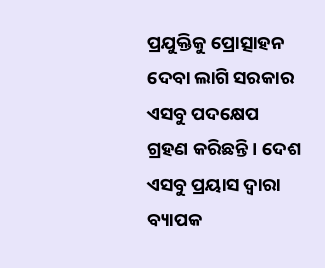ପ୍ରଯୁକ୍ତିକୁ ପ୍ରୋତ୍ସାହନ ଦେବା ଲାଗି ସରକାର ଏସବୁ ପଦକ୍ଷେପ ଗ୍ରହଣ କରିଛନ୍ତି । ଦେଶ ଏସବୁ ପ୍ରୟାସ ଦ୍ୱାରା ବ୍ୟାପକ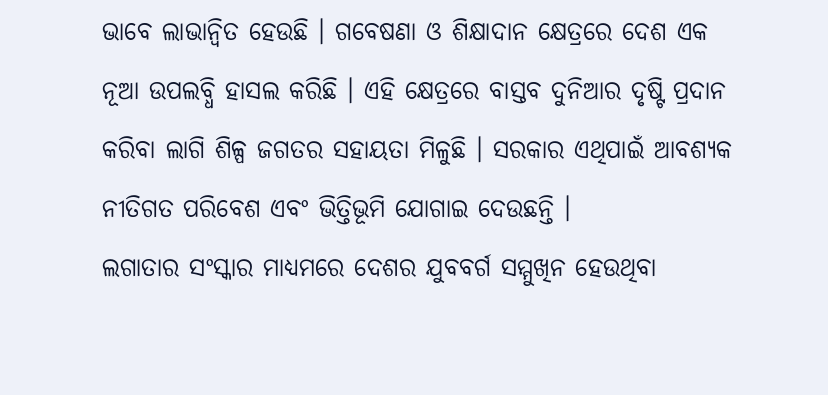ଭାବେ ଲାଭାନ୍ୱିତ ହେଉଛି । ଗବେଷଣା ଓ ଶିକ୍ଷାଦାନ କ୍ଷେତ୍ରରେ ଦେଶ ଏକ ନୂଆ ଉପଲବ୍ଧି ହାସଲ କରିଛି । ଏହି କ୍ଷେତ୍ରରେ ବାସ୍ତବ ଦୁନିଆର ଦୃଷ୍ଟି ପ୍ରଦାନ କରିବା ଲାଗି ଶିଳ୍ପ ଜଗତର ସହାୟତା ମିଳୁଛି । ସରକାର ଏଥିପାଇଁ ଆବଶ୍ୟକ ନୀତିଗତ ପରିବେଶ ଏବଂ ଭିତ୍ତିଭୂମି ଯୋଗାଇ ଦେଉଛନ୍ତି ।
ଲଗାତାର ସଂସ୍କାର ମାଧ୍ୟମରେ ଦେଶର ଯୁବବର୍ଗ ସମ୍ମୁଖିନ ହେଉଥିବା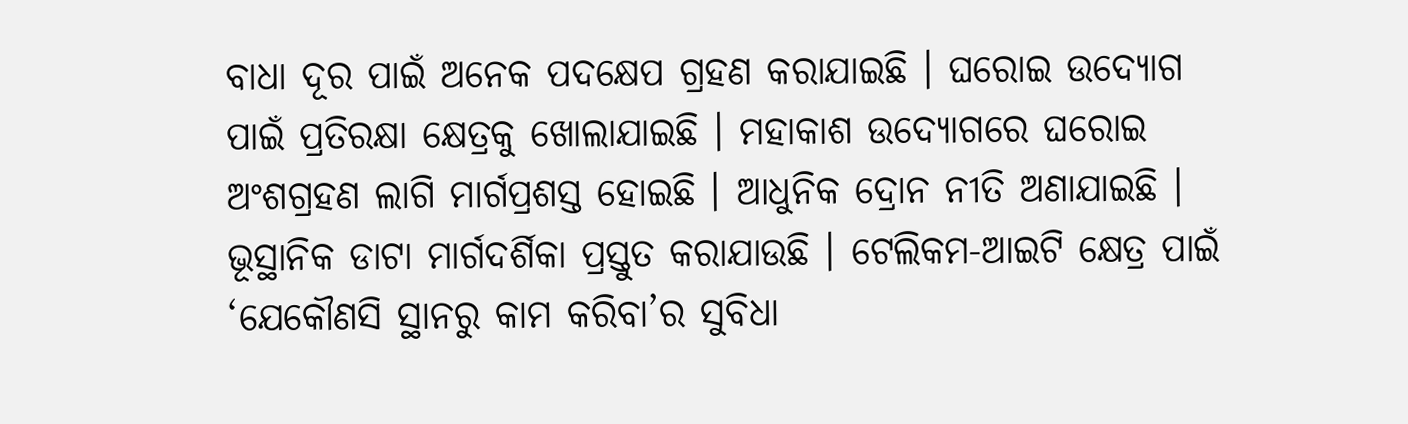ବାଧା ଦୂର ପାଇଁ ଅନେକ ପଦକ୍ଷେପ ଗ୍ରହଣ କରାଯାଇଛି । ଘରୋଇ ଉଦ୍ୟୋଗ ପାଇଁ ପ୍ରତିରକ୍ଷା କ୍ଷେତ୍ରକୁ ଖୋଲାଯାଇଛି । ମହାକାଶ ଉଦ୍ୟୋଗରେ ଘରୋଇ ଅଂଶଗ୍ରହଣ ଲାଗି ମାର୍ଗପ୍ରଶସ୍ତ ହୋଇଛି । ଆଧୁନିକ ଦ୍ରୋନ ନୀତି ଅଣାଯାଇଛି । ଭୂସ୍ଥାନିକ ଡାଟା ମାର୍ଗଦର୍ଶିକା ପ୍ରସ୍ତୁତ କରାଯାଉଛି । ଟେଲିକମ-ଆଇଟି କ୍ଷେତ୍ର ପାଇଁ ‘ଯେକୌଣସି ସ୍ଥାନରୁ କାମ କରିବା’ର ସୁବିଧା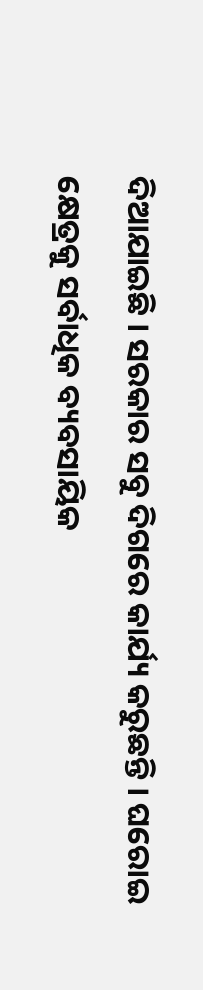ଦିଆଯାଇଛି । ସରକାର ସବୁ ଦିଗରେ କାର୍ଯ୍ୟ କରୁଛନ୍ତି । ଘରୋଇ କ୍ଷେତ୍ରକୁ ସର୍ବାଧିକ ବ୍ୟବସାୟିକ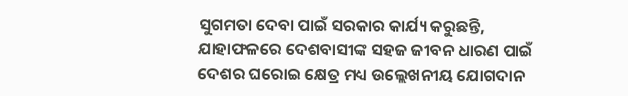ସୁଗମତା ଦେବା ପାଇଁ ସରକାର କାର୍ଯ୍ୟ କରୁଛନ୍ତି, ଯାହାଫଳରେ ଦେଶବାସୀଙ୍କ ସହଜ ଜୀବନ ଧାରଣ ପାଇଁ ଦେଶର ଘରୋଇ କ୍ଷେତ୍ର ମଧ୍ୟ ଉଲ୍ଲେଖନୀୟ ଯୋଗଦାନ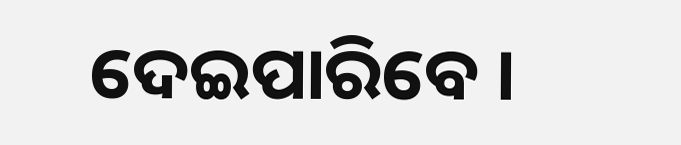ଦେଇପାରିବେ ।